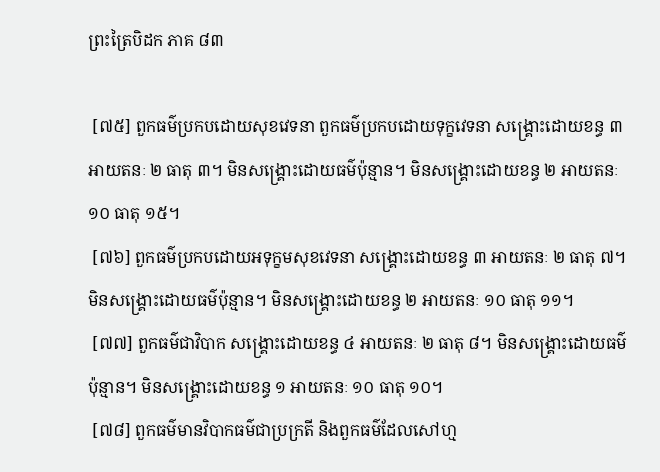ព្រះត្រៃបិដក ភាគ ៨៣

 [៧៥] ពួកធម៌ប្រកបដោយសុខវេទនា ពួកធម៌ប្រកបដោយទុក្ខវេទនា សង្រ្គោះដោយខន្ធ ៣ អាយតនៈ ២ ធាតុ ៣។ មិនសង្គ្រោះដោយធម៌ប៉ុន្មាន។ មិនសង្គ្រោះដោយខន្ធ ២ អាយតនៈ ១០ ធាតុ ១៥។
 [៧៦] ពួកធម៌ប្រកបដោយអទុក្ខមសុខវេទនា សង្រ្គោះដោយខន្ធ ៣ អាយតនៈ ២ ធាតុ ៧។ មិនសង្គ្រោះដោយធម៌ប៉ុន្មាន។ មិនសង្គ្រោះដោយខន្ធ ២ អាយតនៈ ១០ ធាតុ ១១។
 [៧៧] ពួកធម៌ជាវិបាក សង្រ្គោះដោយខន្ធ ៤ អាយតនៈ ២ ធាតុ ៨។ មិនសង្គ្រោះដោយធម៌ប៉ុន្មាន។ មិនសង្គ្រោះដោយខន្ធ ១ អាយតនៈ ១០ ធាតុ ១០។
 [៧៨] ពួកធម៌មានវិបាកធម៌ជាប្រក្រតី និងពួកធម៌ដែលសៅហ្ម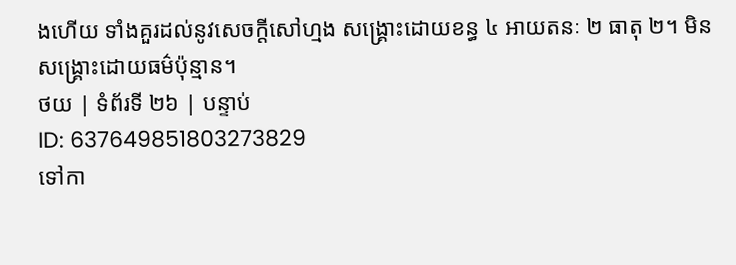ងហើយ ទាំងគួរដល់នូវសេចក្តីសៅហ្មង សង្រ្គោះដោយខន្ធ ៤ អាយតនៈ ២ ធាតុ ២។ មិនសង្គ្រោះដោយធម៌ប៉ុន្មាន។
ថយ | ទំព័រទី ២៦ | បន្ទាប់
ID: 637649851803273829
ទៅកា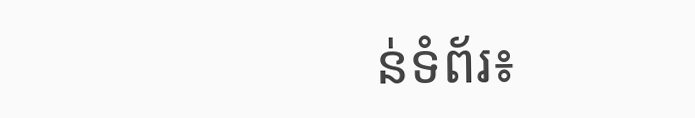ន់ទំព័រ៖